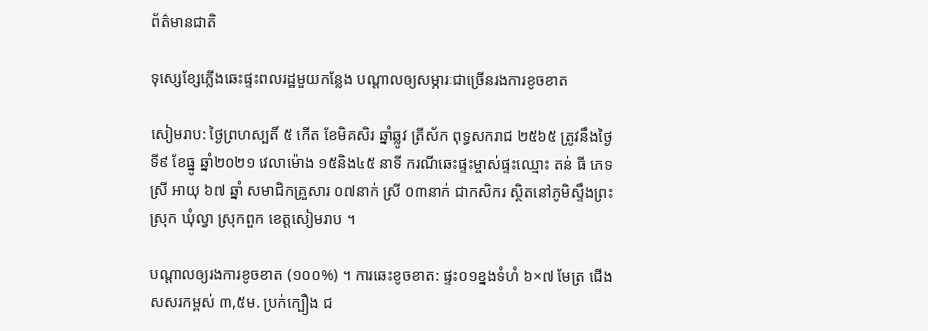ព័ត៌មានជាតិ

ទុស្សេខ្សែភ្លើងឆេះផ្ទះពលរដ្ឋមួយកន្លែង បណ្តាលឲ្យសម្ភារៈជាច្រើនរងការខូចខាត

សៀមរាប: ថ្ងៃព្រហស្បតិ៍ ៥ កើត ខែមិគសិរ ឆ្នាំឆ្លូវ ត្រីស័ក ពុទ្ធសករាជ ២៥៦៥ ត្រូវនឹងថ្ងៃទី៩ ខែធ្នូ ឆ្នាំ២០២១ វេលាម៉ោង ១៥និង៤៥ នាទី ករណីឆេះផ្ទះម្ចាស់ផ្ទះឈ្មោះ តន់ ធី ភេទ ស្រី អាយុ ៦៧ ឆ្នាំ សមាជិកគ្រួសារ ០៧នាក់ ស្រី ០៣នាក់ ជាកសិករ ស្ថិតនៅភូមិស្ទឹងព្រះស្រុក ឃុំល្វា ស្រុកពួក ខេត្តសៀមរាប ។

បណ្តាលឲ្យរងការខូចខាត (១០០%) ។ ការឆេះខូចខាត: ផ្ទះ០១ខ្នងទំហំ ៦×៧ មែត្រ ជើងសសរកម្ពស់ ៣,៥ម. ប្រក់ក្បឿង ជ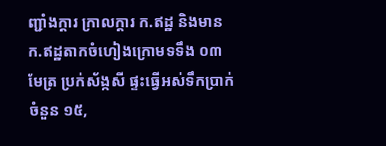ញ្ជាំងក្ដារ ក្រាលក្ដារ ក.ឥដ្ឋ និងមានក.ឥដ្ឋតាកចំហៀងក្រោមទទឹង ០៣មែត្រ ប្រក់ស័ង្កសី ផ្ទះធ្វើអស់ទឹកប្រាក់ចំនួន ១៥,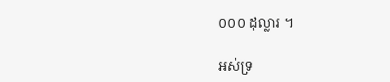០០០ ដុល្លារ ។

អស់ទ្រ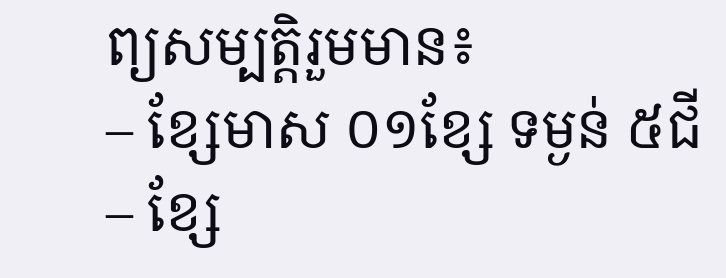ព្យសម្បត្តិរួមមាន៖
– ខ្សែមាស ០១ខ្សែ ទម្ងន់ ៥ជី
– ខ្សែ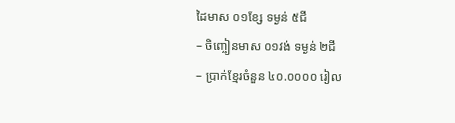ដៃមាស ០១ខែ្ស ទម្ងន់ ៥ជី
– ចិញ្ចៀនមាស ០១វង់ ទម្ងន់ ២ជី
– ប្រាក់ខ្មែរចំនួន ៤០.០០០០ រៀល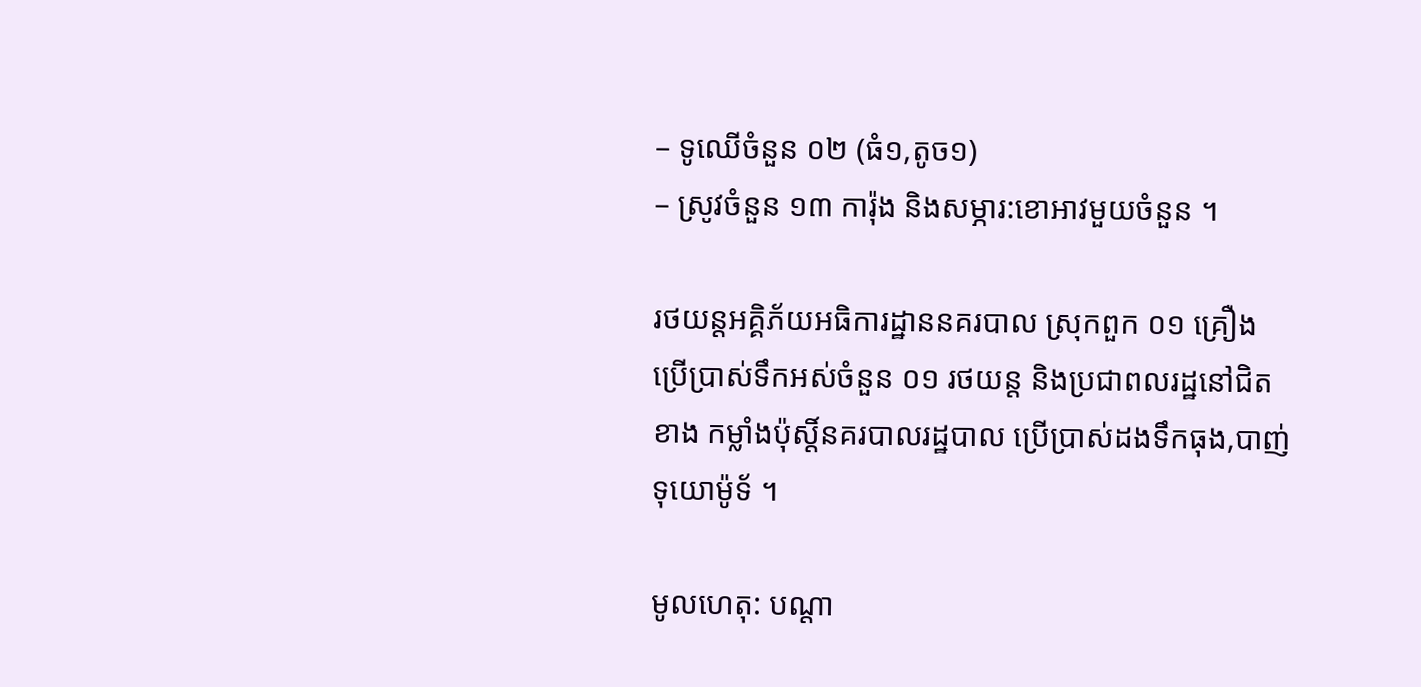– ទូឈើចំនួន ០២ (ធំ១,តូច១)
– ស្រូវចំនួន ១៣ ការ៉ុង និងសម្ភារ:ខោអាវមួយចំនួន ។

រថយន្តអគ្គិភ័យអធិការដ្ឋាននគរបាល ស្រុកពួក ០១ គ្រឿង ប្រើប្រាស់ទឹកអស់ចំនួន ០១ រថយន្ត និងប្រជាពលរដ្ឋនៅជិតខាង កម្លាំងប៉ុស្តិ៍នគរបាលរដ្ឋបាល ប្រើប្រាស់ដងទឹកធុង,បាញ់ទុយោម៉ូទ័ ។

មូលហេតុ: បណ្តា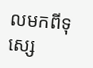លមកពីទុស្សេ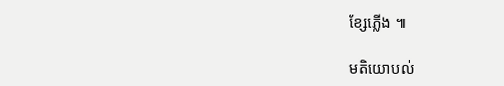ខ្សែភ្លើង ៕

មតិយោបល់